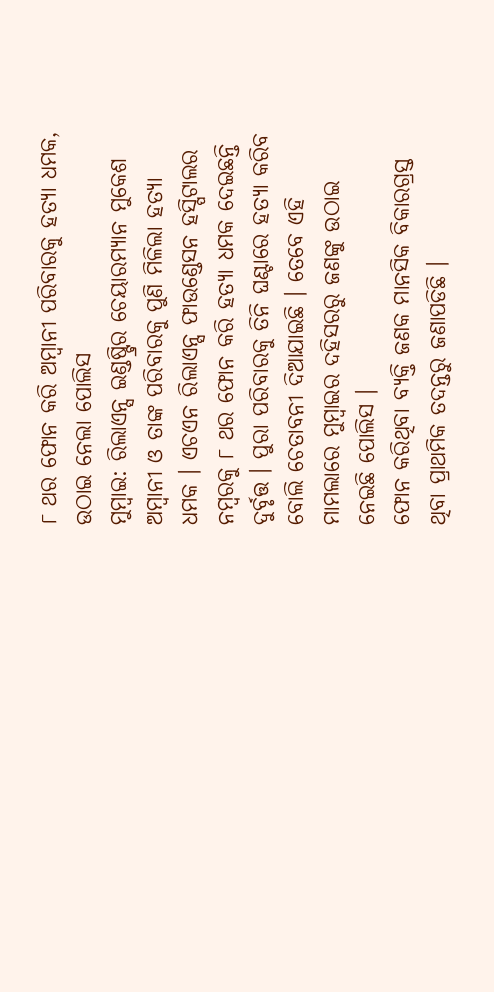୮ ଥର ଫୋନ କରି ଅମ୍ବାନୀ ପରିବାରକୁ ହତ୍ୟା ଧମକ, ଉଠାଇ ନେଲା ପୋଲିସ
ମୁମ୍ବାଇ: ରିଲାଏନ୍ସ ଇଣ୍ଡଷ୍ଟ୍ରିର ଚେୟାରମ୍ୟାନ ମୁକେଶ ଅମ୍ବାନୀ ଓ ତାଙ୍କ ପରିବାରକୁ ପୁଣି ମିଳିଲା ହତ୍ୟା ଧମକ । ଏଚଏନ ରିଲାଏନ୍ସ ଫାଉଣ୍ଡେସନ ହସ୍ପିଟାଲର ନମ୍ବରକୁ ୮ ଥର ଫୋନ କରି ହତ୍ୟା ଧମକ ଦେଇଛନ୍ତି ଦୁର୍ବୃତ୍ତ । ପୁରା ପରିବାରକୁ ତିନି ଘଣ୍ଟାରେ ହତ୍ୟା କରିବ ବୋଲି ଚେତାବନୀ ଦିଆଯାଇଛି । ତେବେ ଏହି ମାମଲାରେ ମୁମ୍ବାଇର ଦହିସରରୁ ଜଣଙ୍କୁ ଉଠାଇ ନେଇଛି ପୋଲିସ ।
ଫୋନ କରିଥିବା ବ୍ୟକ୍ତି ଜଣକ ମାନସିକ ବିକାରଗ୍ରସ୍ତ ଥିବା ପ୍ରାଥମିକ ତଦନ୍ତରୁ ଜଣାପଡିଛି ।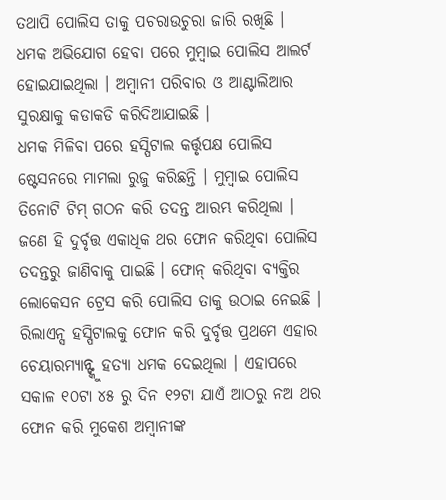ତଥାପି ପୋଲିସ ତାକୁ ପଚରାଉଚୁରା ଜାରି ରଖିଛି । ଧମକ ଅଭିଯୋଗ ହେବା ପରେ ମୁମ୍ବାଇ ପୋଲିସ ଆଲର୍ଟ ହୋଇଯାଇଥିଲା । ଅମ୍ବାନୀ ପରିବାର ଓ ଆଣ୍ଟାଲିଆର ସୁରକ୍ଷାକୁ କଡାକଡି କରିଦିଆଯାଇଛି ।
ଧମକ ମିଳିବା ପରେ ହସ୍ପିଟାଲ କର୍ତ୍ତୃପକ୍ଷ ପୋଲିସ ଷ୍ଟେସନରେ ମାମଲା ରୁଜୁ କରିଛନ୍ତି । ମୁମ୍ବାଇ ପୋଲିସ ତିନୋଟି ଟିମ୍ ଗଠନ କରି ତଦନ୍ତ ଆରମ୍ଭ କରିଥିଲା । ଜଣେ ହି ଦୁର୍ବୃତ୍ତ ଏକାଧିକ ଥର ଫୋନ କରିଥିବା ପୋଲିସ ତଦନ୍ତରୁ ଜାଣିବାକୁ ପାଇଛି । ଫୋନ୍ କରିଥିବା ବ୍ୟକ୍ତିର ଲୋକେସନ ଟ୍ରେସ କରି ପୋଲିସ ତାକୁ ଉଠାଇ ନେଇଛି ।
ରିଲାଏନ୍ସ ହସ୍ପିଟାଲକୁ ଫୋନ କରି ଦୁର୍ବୃତ୍ତ ପ୍ରଥମେ ଏହାର ଚେୟାରମ୍ୟାନ୍ଙ୍କୁ ହତ୍ୟା ଧମକ ଦେଇଥିଲା । ଏହାପରେ ସକାଳ ୧୦ଟା ୪୫ ରୁ ଦିନ ୧୨ଟା ଯାଏଁ ଆଠରୁ ନଅ ଥର ଫୋନ କରି ମୁକେଶ ଅମ୍ବାନୀଙ୍କ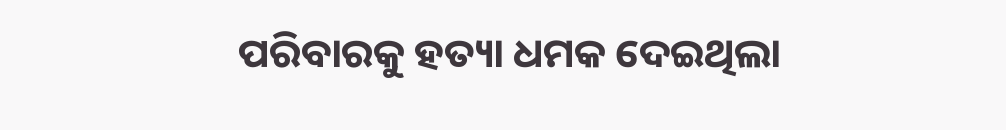ପରିବାରକୁ ହତ୍ୟା ଧମକ ଦେଇଥିଲା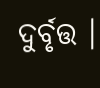ଦୁର୍ବୃତ୍ତ ।